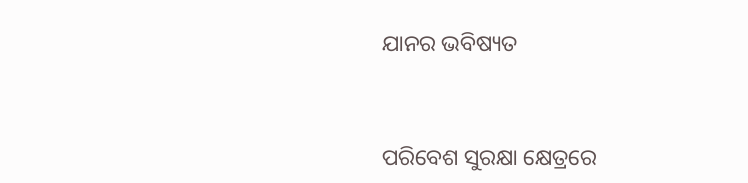ଯାନର ଭବିଷ୍ୟତ


ପରିବେଶ ସୁରକ୍ଷା କ୍ଷେତ୍ରରେ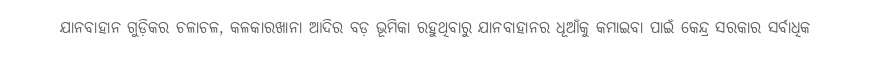ଯାନବାହାନ ଗୁଡ଼ିକର ଚଳାଚଳ, କଳକାରଖାନା ଆଦିର ବଡ଼ ଭୂମିକା ରହୁଥିବାରୁ ଯାନବାହାନର ଧୂଆଁକୁ କମାଇବା ପାଇଁ କେନ୍ଦ୍ର ସରକାର ସର୍ବାଧିକ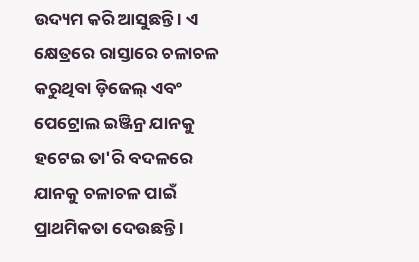ଉଦ୍ୟମ କରି ଆସୁଛନ୍ତି । ଏ କ୍ଷେତ୍ରରେ ରାସ୍ତାରେ ଚଳାଚଳ କରୁଥିବା ଡ଼ିଜେଲ୍ ଏବଂ ପେଟ୍ରୋଲ ଇଞ୍ଜିନ୍ର ଯାନକୁ ହଟେଇ ତା'ରି ବଦଳରେ ଯାନକୁ ଚଳାଚଳ ପାଇଁ ପ୍ରାଥମିକତା ଦେଉଛନ୍ତି ।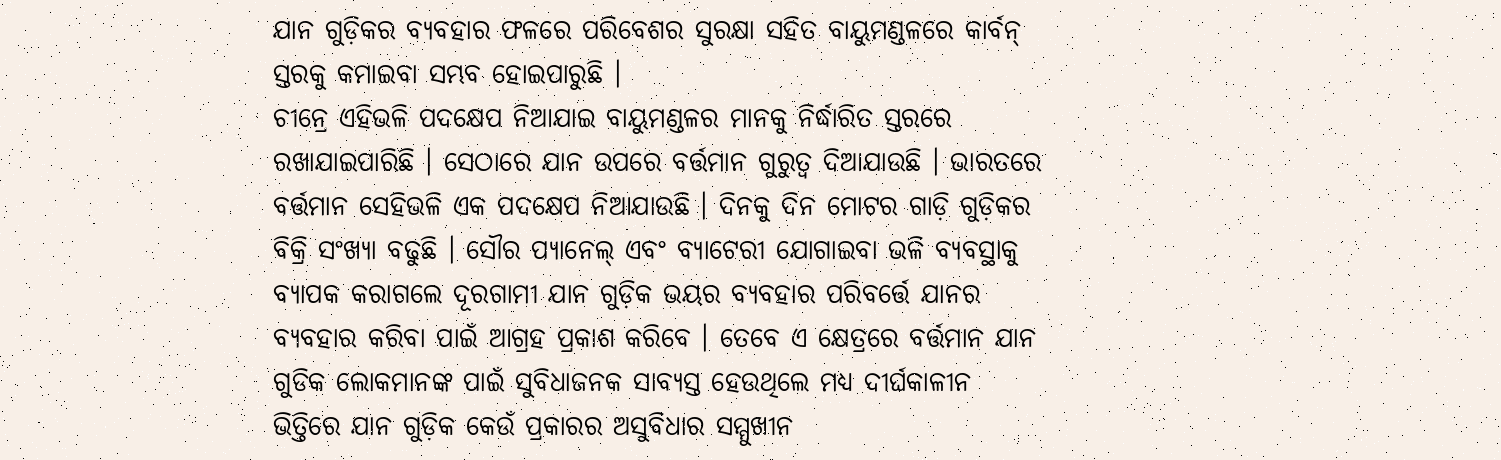ଯାନ ଗୁଡ଼ିକର ବ୍ୟବହାର ଫଳରେ ପରିବେଶର ସୁରକ୍ଷା ସହିତ ବାୟୁମଣ୍ଡଳରେ କାର୍ବନ୍ ସ୍ତରକୁ କମାଇବା ସମ୍ଭବ ହୋଇପାରୁଛି ।
ଚୀନ୍ରେ ଏହିଭଳି ପଦକ୍ଷେପ ନିଆଯାଇ ବାୟୁମଣ୍ଡଳର ମାନକୁ ନିର୍ଦ୍ଧାରିତ ସ୍ତରରେ ରଖାଯାଇପାରିଛି । ସେଠାରେ ଯାନ ଉପରେ ବର୍ତ୍ତମାନ ଗୁରୁତ୍ୱ ଦିଆଯାଉଛି । ଭାରତରେ ବର୍ତ୍ତମାନ ସେହିଭଳି ଏକ ପଦକ୍ଷେପ ନିଆଯାଉଛି । ଦିନକୁ ଦିନ ମୋଟର ଗାଡ଼ି ଗୁଡ଼ିକର ବିକ୍ରି ସଂଖ୍ୟା ବଢୁଛି । ସୌର ପ୍ୟାନେଲ୍ ଏବଂ ବ୍ୟାଟେରୀ ଯୋଗାଇବା ଭଳି ବ୍ୟବସ୍ଥାକୁ ବ୍ୟାପକ କରାଗଲେ ଦୂରଗାମୀ ଯାନ ଗୁଡ଼ିକ ଭୟର ବ୍ୟବହାର ପରିବର୍ତ୍ତେ ଯାନର ବ୍ୟବହାର କରିବା ପାଇଁ ଆଗ୍ରହ ପ୍ରକାଶ କରିବେ । ତେବେ ଏ କ୍ଷେତ୍ରରେ ବର୍ତ୍ତମାନ ଯାନ ଗୁଡିକ ଲୋକମାନଙ୍କ ପାଇଁ ସୁବିଧାଜନକ ସାବ୍ୟସ୍ତ ହେଉଥିଲେ ମଧ୍ୟ ଦୀର୍ଘକାଳୀନ ଭିତ୍ତିରେ ଯାନ ଗୁଡ଼ିକ କେଉଁ ପ୍ରକାରର ଅସୁବିଧାର ସମ୍ମୁଖୀନ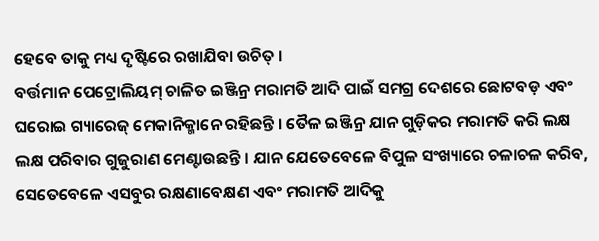ହେବେ ତାକୁ ମଧ୍ୟ ଦୃଷ୍ଟିରେ ରଖାଯିବା ଉଚିତ୍ ।
ବର୍ତ୍ତମାନ ପେଟ୍ରୋଲିୟମ୍ ଚାଳିତ ଇଞ୍ଜିନ୍ର ମରାମତି ଆଦି ପାଇଁ ସମଗ୍ର ଦେଶରେ ଛୋଟବଡ଼ ଏବଂ ଘରୋଇ ଗ୍ୟାରେଜ୍ ମେକାନିକ୍ମାନେ ରହିଛନ୍ତି । ତୈଳ ଇଞ୍ଜିନ୍ର ଯାନ ଗୁଡ଼ିକର ମରାମତି କରି ଲକ୍ଷ ଲକ୍ଷ ପରିବାର ଗୁଜୁରାଣ ମେଣ୍ଟାଉଛନ୍ତି । ଯାନ ଯେତେବେଳେ ବିପୁଳ ସଂଖ୍ୟାରେ ଚଳାଚଳ କରିବ, ସେତେବେଳେ ଏସବୁର ରକ୍ଷଣାବେକ୍ଷଣ ଏବଂ ମରାମତି ଆଦିକୁ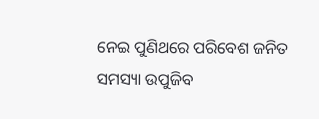ନେଇ ପୁଣିଥରେ ପରିବେଶ ଜନିତ ସମସ୍ୟା ଉପୁଜିବ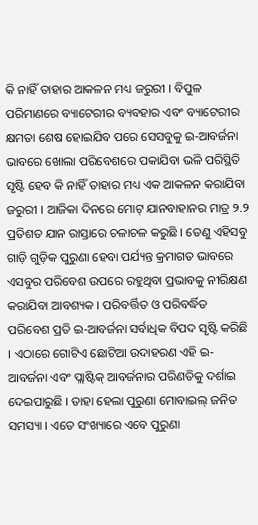କି ନାହିଁ ତାହାର ଆକଳନ ମଧ୍ୟ ଜରୁରୀ । ବିପୁଳ ପରିମାଣରେ ବ୍ୟାଟେରୀର ବ୍ୟବହାର ଏବଂ ବ୍ୟାଟେରୀର କ୍ଷମତା ଶେଷ ହୋଇଯିବ ପରେ ସେସବୁକୁ ଇ-ଆବର୍ଜନା ଭାବରେ ଖୋଲା ପରିବେଶରେ ପକାଯିବା ଭଳି ପରିସ୍ଥିତି ସୃଷ୍ଟି ହେବ କି ନାହିଁ ତାହାର ମଧ୍ୟ ଏକ ଆକଳନ କରାଯିବା ଜରୁରୀ । ଆଜିକା ଦିନରେ ମୋଟ୍ ଯାନବାହାନର ମାତ୍ର ୨.୨ ପ୍ରତିଶତ ଯାନ ରାସ୍ତାରେ ଚଳାଚଳ କରୁଛି । ତେଣୁ ଏହିସବୁ ଗାଡ଼ି ଗୁଡ଼ିକ ପୁରୁଣା ହେବା ପର୍ଯ୍ୟନ୍ତ କ୍ରମାଗତ ଭାବରେ ଏସବୁର ପରିବେଶ ଉପରେ ରହୁଥିବା ପ୍ରଭାବକୁ ନୀରିକ୍ଷଣ କରାଯିବା ଆବଶ୍ୟକ । ପରିବର୍ତ୍ତିତ ଓ ପରିବର୍ଦ୍ଧିତ ପରିବେଶ ପ୍ରତି ଇ-ଆବର୍ଜନା ସର୍ବାଧିକ ବିପଦ ସୃଷ୍ଟି କରିଛି । ଏଠାରେ ଗୋଟିଏ ଛୋଟିଆ ଉଦାହରଣ ଏହି ଇ-ଆବର୍ଜନା ଏବଂ ପ୍ଲାଷ୍ଟିକ୍ ଆବର୍ଜନାର ପରିଣତିକୁ ଦର୍ଶାଇ ଦେଇପାରୁଛି । ତାହା ହେଲା ପୁରୁଣା ମୋବାଇଲ୍ ଜନିତ ସମସ୍ୟା । ଏତେ ସଂଖ୍ୟାରେ ଏବେ ପୁରୁଣା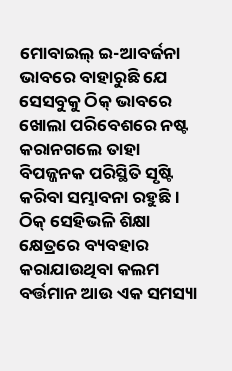ମୋବାଇଲ୍ ଇ-ଆବର୍ଜନା ଭାବରେ ବାହାରୁଛି ଯେ ସେସବୁକୁ ଠିକ୍ ଭାବରେ ଖୋଲା ପରିବେଶରେ ନଷ୍ଟ କରାନଗଲେ ତାହା ବିପଜ୍ଜନକ ପରିସ୍ଥିତି ସୃଷ୍ଟି କରିବା ସମ୍ଭାବନା ରହୁଛି ।
ଠିକ୍ ସେହିଭଳି ଶିକ୍ଷା କ୍ଷେତ୍ରରେ ବ୍ୟବହାର କରାଯାଉଥିବା କଲମ ବର୍ତ୍ତମାନ ଆଉ ଏକ ସମସ୍ୟା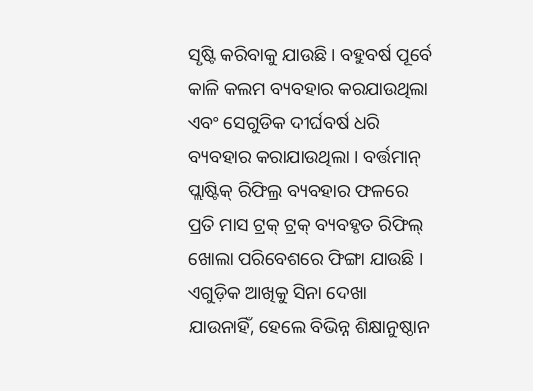ସୃଷ୍ଟି କରିବାକୁ ଯାଉଛି । ବହୁବର୍ଷ ପୂର୍ବେ  କାଳି କଲମ ବ୍ୟବହାର କରଯାଉଥିଲା ଏବଂ ସେଗୁଡିକ ଦୀର୍ଘବର୍ଷ ଧରି ବ୍ୟବହାର କରାଯାଉଥିଲା । ବର୍ତ୍ତମାନ୍ ପ୍ଲାଷ୍ଟିକ୍ ରିଫିଲ୍ର ବ୍ୟବହାର ଫଳରେ ପ୍ରତି ମାସ ଟ୍ରକ୍ ଟ୍ରକ୍ ବ୍ୟବହୃତ ରିଫିଲ୍ ଖୋଲା ପରିବେଶରେ ଫିଙ୍ଗା ଯାଉଛି । ଏଗୁଡ଼ିକ ଆଖିକୁ ସିନା ଦେଖା ଯାଉନାହିଁ, ହେଲେ ବିଭିନ୍ନ ଶିକ୍ଷାନୁଷ୍ଠାନ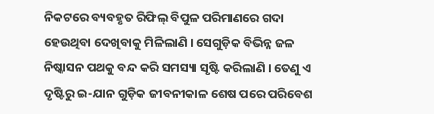ନିକଟରେ ବ୍ୟବହୃତ ରିଫିଲ୍ ବିପୁଳ ପରିମାଣରେ ଗଦା ହେଉଥିବା ଦେଖିବାକୁ ମିଳିଲାଣି । ସେଗୁଡ଼ିକ ବିଭିନ୍ନ ଜଳ ନିଷ୍କାସନ ପଥକୁ ବନ୍ଦ କରି ସମସ୍ୟା ସୃଷ୍ଟି କରିଲାଣି । ତେଣୁ ଏ ଦୃଷ୍ଟିରୁ ଇ-ଯାନ ଗୁଡ଼ିକ ଜୀବନୀକାଳ ଶେଷ ପରେ ପରିବେଶ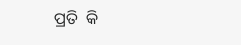ପ୍ରତି  କି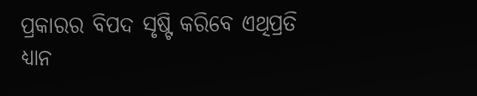ପ୍ରକାରର ବିପଦ ସୃଷ୍ଟି କରିବେ ଏଥିପ୍ରତି ଧ୍ୟାନ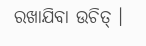ରଖାଯିବା ଉଚିତ୍ ।